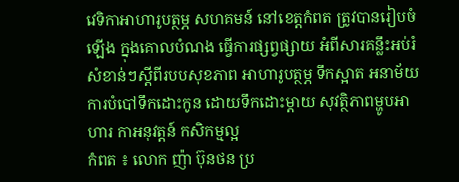វេទិកាអាហារូបត្ថម្ភ សហគមន៍ នៅខេត្តកំពត ត្រូវបានរៀបចំឡើង ក្នុងគោលបំណង ធ្វើការផ្សព្វផ្សាយ អំពីសារគន្លឹះអប់រំ សំខាន់ៗស្តីពីរបបសុខភាព អាហារូបត្ថម្ភ ទឹកស្អាត អនាម័យ ការបំបៅទឹកដោះកូន ដោយទឹកដោះម្តាយ សុវត្ថិភាពម្ហូបអាហារ កាអនុវត្តន៍ កសិកម្មល្អ
កំពត ៖ លោក ញ៉ា ប៊ុនថន ប្រ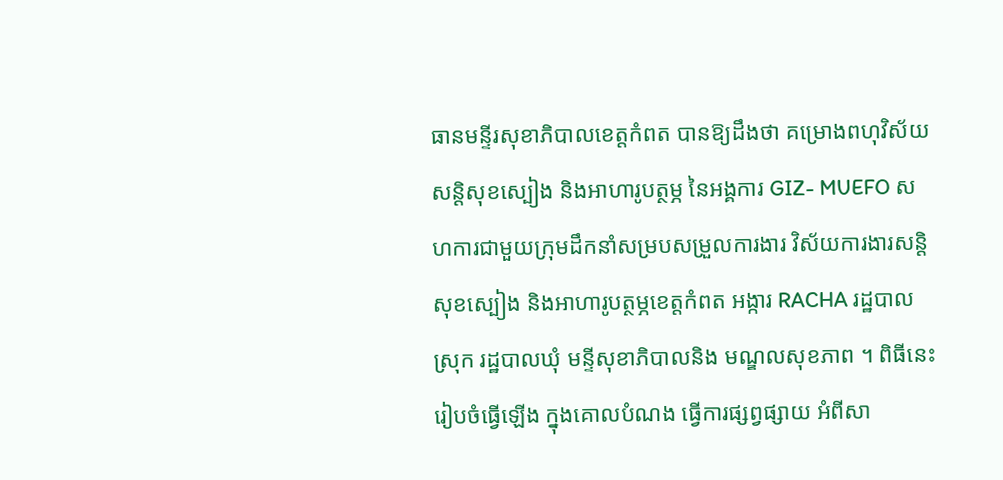ធានមន្ទីរសុខាភិបាលខេត្តកំពត បានឱ្យដឹងថា គម្រោងពហុវិស័យ សន្តិសុខស្បៀង និងអាហារូបត្ថម្ភ នៃអង្គការ GIZ- MUEFO សហការជាមួយក្រុមដឹកនាំសម្របសម្រួលការងារ វិស័យការងារសន្តិសុខស្បៀង និងអាហារូបត្ថម្ភខេត្តកំពត អង្ការ RACHA រដ្ឋបាលស្រុក រដ្ឋបាលឃុំ មន្ទីសុខាភិបាលនិង មណ្ឌលសុខភាព ។ ពិធីនេះរៀបចំធ្វើឡើង ក្នុងគោលបំណង ធ្វើការផ្សព្វផ្សាយ អំពីសា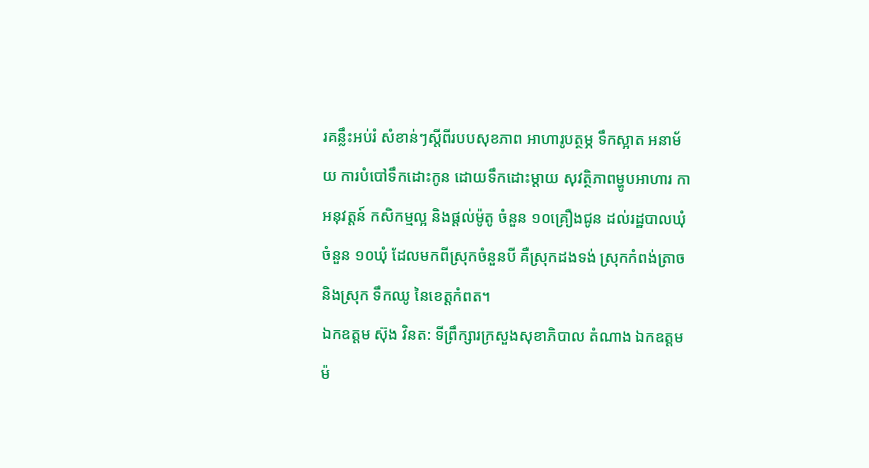រគន្លឹះអប់រំ សំខាន់ៗស្តីពីរបបសុខភាព អាហារូបត្ថម្ភ ទឹកស្អាត អនាម័យ ការបំបៅទឹកដោះកូន ដោយទឹកដោះម្តាយ សុវត្ថិភាពម្ហូបអាហារ កាអនុវត្តន៍ កសិកម្មល្អ និងផ្តល់ម៉ូតូ ចំនួន ១០គ្រឿងជូន ដល់រដ្ឋបាលឃុំចំនួន ១០ឃុំ ដែលមកពីស្រុកចំនួនបី គឺស្រុកដងទង់ ស្រុកកំពង់ត្រាច និងស្រុក ទឹកឈូ នៃខេត្តកំពត។
ឯកឧត្តម ស៊ុង វិនត: ទីព្រឹក្សារក្រសួងសុខាភិបាល តំណាង ឯកឧត្តម ម៉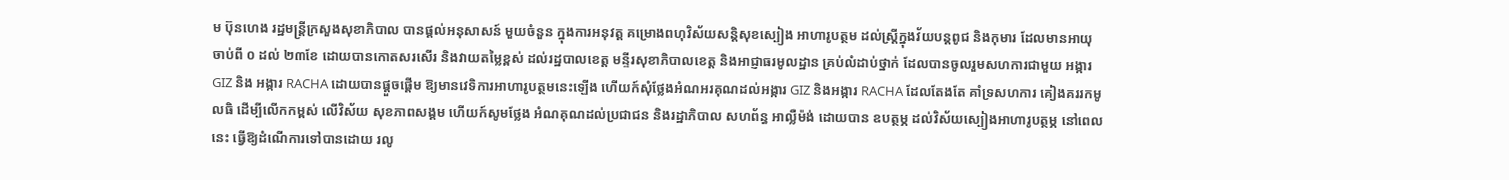ម ប៊ុនហេង រដ្ឋមន្ត្រីក្រសួងសុខាភិបាល បានផ្តល់អនុសាសន៍ មួយចំនួន ក្នុងការអនុវត្ត គម្រោងពហុវិស័យសន្តិសុខស្បៀង អាហារូបត្ថម ដល់ស្ត្រីក្នុងវ័យបន្តពូជ និងកុមារ ដែលមានអាយុចាប់ពី ០ ដល់ ២៣ខែ ដោយបានកោតសរសើរ និងវាយតម្លៃខ្ពស់ ដល់រដ្ឋបាលខេត្ត មន្ទីរសុខាភិបាលខេត្ត និងអាជ្ញាធរមូលដ្ឋាន គ្រប់លំដាប់ថ្នាក់ ដែលបានចូលរួមសហការជាមួយ អង្ការ GIZ និង អង្ការ RACHA ដោយបានផ្តួចផ្តើម ឱ្យមានវេទិការអាហារូបត្ថមនេះឡើង ហើយក៍សុំថ្លែងអំណអរគុណដល់អង្ការ GIZ និងអង្ការ RACHA ដែលតែងតែ គាំទ្រសហការ គៀងគររកមូលធិ ដើម្បីលើកកម្ពស់ លើវិស័យ សុខភាពសង្គម ហើយក៍សូមថ្លែង អំណគុណដល់ប្រជាជន និងរដ្ឋាភិបាល សហព័ន្ធ អាល្លឺម៉ង់ ដោយបាន ឧបត្ថម្ភ ដល់វិស័យស្បៀងអាហារូបត្ថម្ភ នៅពេលនេះ ធ្វើឱ្យដំណើការទៅបានដោយ រលូ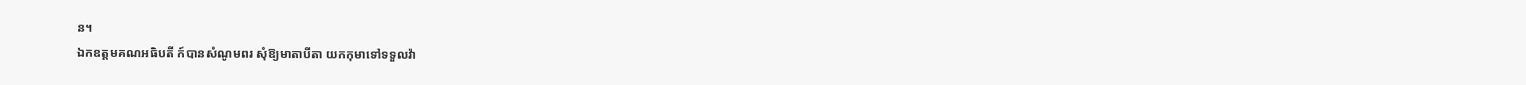ន។
ឯកឧត្តមគណអធិបតី ក៍បានសំណូមពរ សុំឱ្យមាតាបីតា យកកុមាទៅទទួលវ៉ា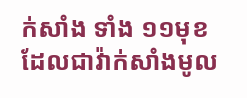ក់សាំង ទាំង ១១មុខ ដែលជាវ៉ាក់សាំងមូល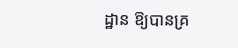ដ្ឋាន ឱ្យបានគ្រ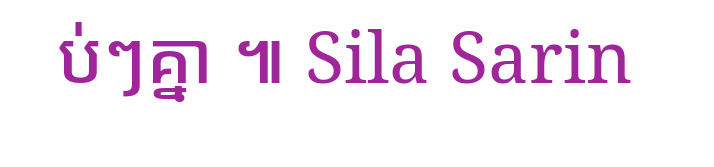ប់ៗគ្នា ៕ Sila Sarin